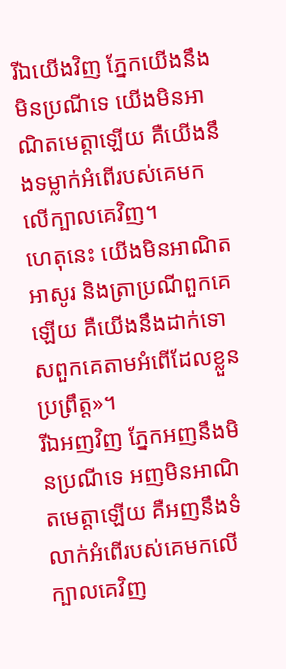រីឯយើងវិញ ភ្នែកយើងនឹងមិនប្រណីទេ យើងមិនអាណិតមេត្តាឡើយ គឺយើងនឹងទម្លាក់អំពើរបស់គេមកលើក្បាលគេវិញ។
ហេតុនេះ យើងមិនអាណិតអាសូរ និងត្រាប្រណីពួកគេឡើយ គឺយើងនឹងដាក់ទោសពួកគេតាមអំពើដែលខ្លួនប្រព្រឹត្ត»។
រីឯអញវិញ ភ្នែកអញនឹងមិនប្រណីទេ អញមិនអាណិតមេត្តាឡើយ គឺអញនឹងទំលាក់អំពើរបស់គេមកលើក្បាលគេវិញ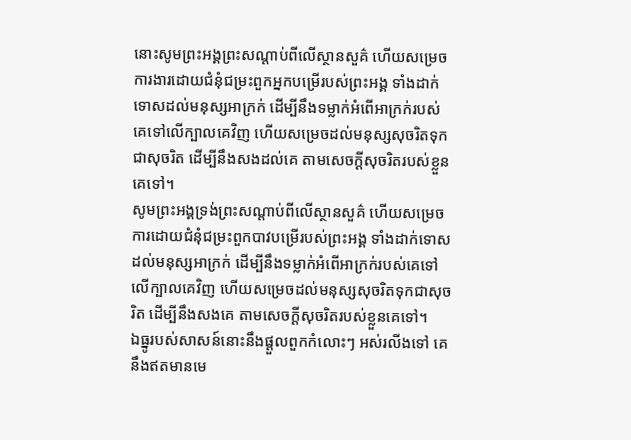នោះសូមព្រះអង្គព្រះសណ្តាប់ពីលើស្ថានសួគ៌ ហើយសម្រេចការងារដោយជំនុំជម្រះពួកអ្នកបម្រើរបស់ព្រះអង្គ ទាំងដាក់ទោសដល់មនុស្សអាក្រក់ ដើម្បីនឹងទម្លាក់អំពើអាក្រក់របស់គេទៅលើក្បាលគេវិញ ហើយសម្រេចដល់មនុស្សសុចរិតទុកជាសុចរិត ដើម្បីនឹងសងដល់គេ តាមសេចក្ដីសុចរិតរបស់ខ្លួនគេទៅ។
សូមព្រះអង្គទ្រង់ព្រះសណ្ដាប់ពីលើស្ថានសួគ៌ ហើយសម្រេចការដោយជំនុំជម្រះពួកបាវបម្រើរបស់ព្រះអង្គ ទាំងដាក់ទោសដល់មនុស្សអាក្រក់ ដើម្បីនឹងទម្លាក់អំពើអាក្រក់របស់គេទៅលើក្បាលគេវិញ ហើយសម្រេចដល់មនុស្សសុចរិតទុកជាសុចរិត ដើម្បីនឹងសងគេ តាមសេចក្ដីសុចរិតរបស់ខ្លួនគេទៅ។
ឯធ្នូរបស់សាសន៍នោះនឹងផ្តួលពួកកំលោះៗ អស់រលីងទៅ គេនឹងឥតមានមេ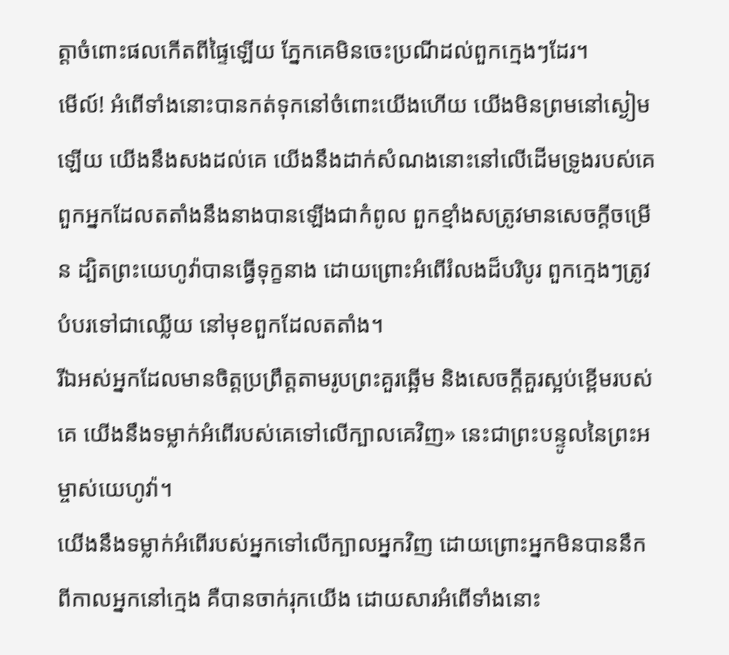ត្តាចំពោះផលកើតពីផ្ទៃឡើយ ភ្នែកគេមិនចេះប្រណីដល់ពួកក្មេងៗដែរ។
មើល៍! អំពើទាំងនោះបានកត់ទុកនៅចំពោះយើងហើយ យើងមិនព្រមនៅស្ងៀមឡើយ យើងនឹងសងដល់គេ យើងនឹងដាក់សំណងនោះនៅលើដើមទ្រូងរបស់គេ
ពួកអ្នកដែលតតាំងនឹងនាងបានឡើងជាកំពូល ពួកខ្មាំងសត្រូវមានសេចក្ដីចម្រើន ដ្បិតព្រះយេហូវ៉ាបានធ្វើទុក្ខនាង ដោយព្រោះអំពើរំលងដ៏បរិបូរ ពួកក្មេងៗត្រូវបំបរទៅជាឈ្លើយ នៅមុខពួកដែលតតាំង។
រីឯអស់អ្នកដែលមានចិត្តប្រព្រឹត្តតាមរូបព្រះគួរឆ្អើម និងសេចក្ដីគួរស្អប់ខ្ពើមរបស់គេ យើងនឹងទម្លាក់អំពើរបស់គេទៅលើក្បាលគេវិញ» នេះជាព្រះបន្ទូលនៃព្រះអម្ចាស់យេហូវ៉ា។
យើងនឹងទម្លាក់អំពើរបស់អ្នកទៅលើក្បាលអ្នកវិញ ដោយព្រោះអ្នកមិនបាននឹកពីកាលអ្នកនៅក្មេង គឺបានចាក់រុកយើង ដោយសារអំពើទាំងនោះ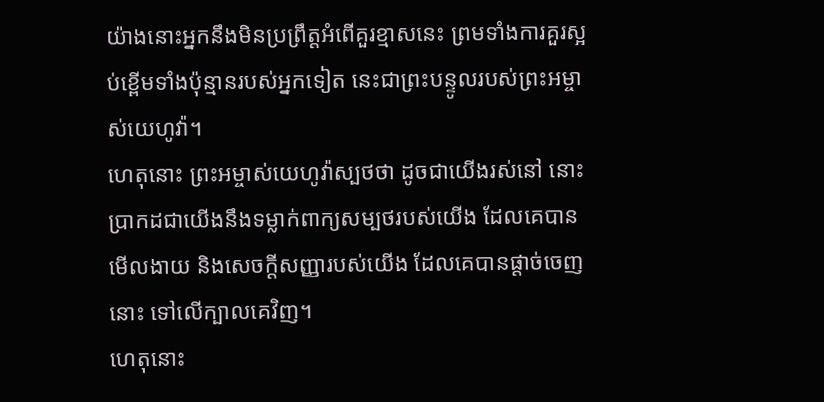យ៉ាងនោះអ្នកនឹងមិនប្រព្រឹត្តអំពើគួរខ្មាសនេះ ព្រមទាំងការគួរស្អប់ខ្ពើមទាំងប៉ុន្មានរបស់អ្នកទៀត នេះជាព្រះបន្ទូលរបស់ព្រះអម្ចាស់យេហូវ៉ា។
ហេតុនោះ ព្រះអម្ចាស់យេហូវ៉ាស្បថថា ដូចជាយើងរស់នៅ នោះប្រាកដជាយើងនឹងទម្លាក់ពាក្យសម្បថរបស់យើង ដែលគេបានមើលងាយ និងសេចក្ដីសញ្ញារបស់យើង ដែលគេបានផ្តាច់ចេញនោះ ទៅលើក្បាលគេវិញ។
ហេតុនោះ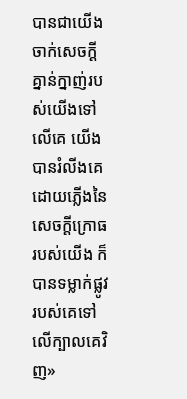បានជាយើងចាក់សេចក្ដីគ្នាន់ក្នាញ់របស់យើងទៅលើគេ យើងបានរំលីងគេ ដោយភ្លើងនៃសេចក្ដីក្រោធរបស់យើង ក៏បានទម្លាក់ផ្លូវរបស់គេទៅលើក្បាលគេវិញ»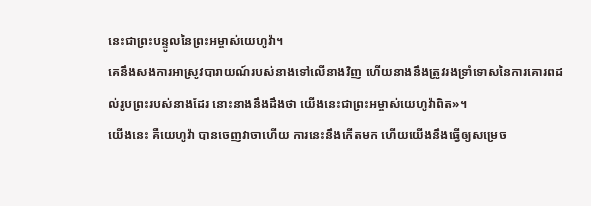នេះជាព្រះបន្ទូលនៃព្រះអម្ចាស់យេហូវ៉ា។
គេនឹងសងការអាស្រូវបារាយណ៍របស់នាងទៅលើនាងវិញ ហើយនាងនឹងត្រូវរងទ្រាំទោសនៃការគោរពដល់រូបព្រះរបស់នាងដែរ នោះនាងនឹងដឹងថា យើងនេះជាព្រះអម្ចាស់យេហូវ៉ាពិត»។
យើងនេះ គឺយេហូវ៉ា បានចេញវាចាហើយ ការនេះនឹងកើតមក ហើយយើងនឹងធ្វើឲ្យសម្រេច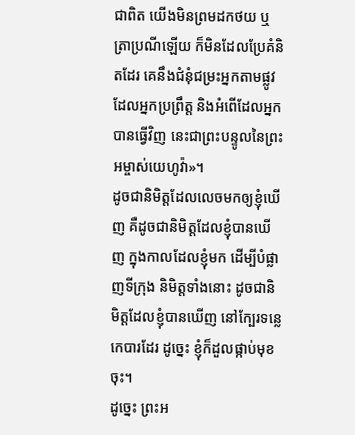ជាពិត យើងមិនព្រមដកថយ ឬត្រាប្រណីឡើយ ក៏មិនដែលប្រែគំនិតដែរ គេនឹងជំនុំជម្រះអ្នកតាមផ្លូវដែលអ្នកប្រព្រឹត្ត និងអំពើដែលអ្នកបានធ្វើវិញ នេះជាព្រះបន្ទូលនៃព្រះអម្ចាស់យេហូវ៉ា»។
ដូចជានិមិត្តដែលលេចមកឲ្យខ្ញុំឃើញ គឺដូចជានិមិត្តដែលខ្ញុំបានឃើញ ក្នុងកាលដែលខ្ញុំមក ដើម្បីបំផ្លាញទីក្រុង និមិត្តទាំងនោះ ដូចជានិមិត្តដែលខ្ញុំបានឃើញ នៅក្បែរទន្លេកេបារដែរ ដូច្នេះ ខ្ញុំក៏ដួលផ្កាប់មុខចុះ។
ដូច្នេះ ព្រះអ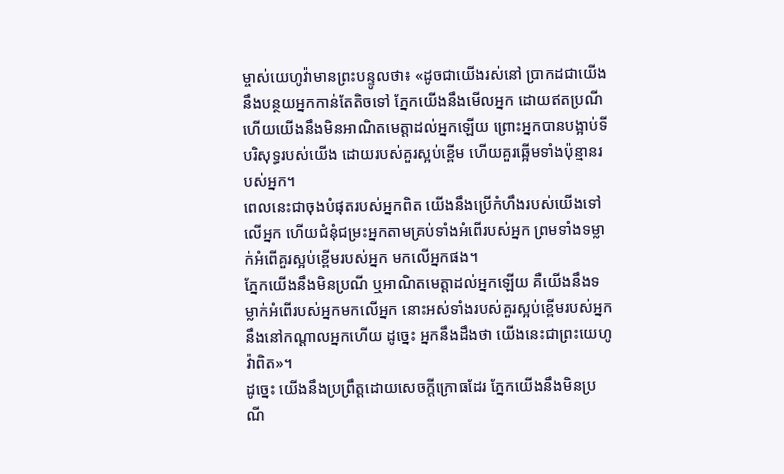ម្ចាស់យេហូវ៉ាមានព្រះបន្ទូលថា៖ «ដូចជាយើងរស់នៅ ប្រាកដជាយើងនឹងបន្ថយអ្នកកាន់តែតិចទៅ ភ្នែកយើងនឹងមើលអ្នក ដោយឥតប្រណី ហើយយើងនឹងមិនអាណិតមេត្តាដល់អ្នកឡើយ ព្រោះអ្នកបានបង្អាប់ទីបរិសុទ្ធរបស់យើង ដោយរបស់គួរស្អប់ខ្ពើម ហើយគួរឆ្អើមទាំងប៉ុន្មានរបស់អ្នក។
ពេលនេះជាចុងបំផុតរបស់អ្នកពិត យើងនឹងប្រើកំហឹងរបស់យើងទៅលើអ្នក ហើយជំនុំជម្រះអ្នកតាមគ្រប់ទាំងអំពើរបស់អ្នក ព្រមទាំងទម្លាក់អំពើគួរស្អប់ខ្ពើមរបស់អ្នក មកលើអ្នកផង។
ភ្នែកយើងនឹងមិនប្រណី ឬអាណិតមេត្តាដល់អ្នកឡើយ គឺយើងនឹងទម្លាក់អំពើរបស់អ្នកមកលើអ្នក នោះអស់ទាំងរបស់គួរស្អប់ខ្ពើមរបស់អ្នក នឹងនៅកណ្ដាលអ្នកហើយ ដូច្នេះ អ្នកនឹងដឹងថា យើងនេះជាព្រះយេហូវ៉ាពិត»។
ដូច្នេះ យើងនឹងប្រព្រឹត្តដោយសេចក្ដីក្រោធដែរ ភ្នែកយើងនឹងមិនប្រណី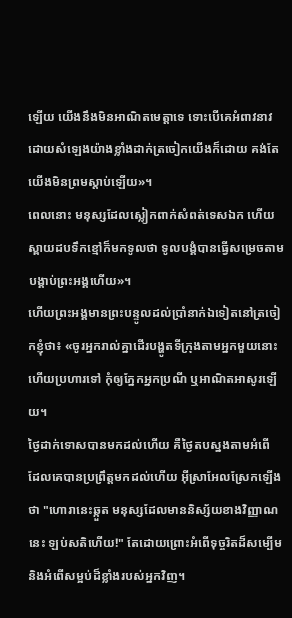ឡើយ យើងនឹងមិនអាណិតមេត្តាទេ ទោះបើគេអំពាវនាវ ដោយសំឡេងយ៉ាងខ្លាំងដាក់ត្រចៀកយើងក៏ដោយ គង់តែយើងមិនព្រមស្តាប់ឡើយ»។
ពេលនោះ មនុស្សដែលស្លៀកពាក់សំពត់ទេសឯក ហើយស្ពាយដបទឹកខ្មៅក៏មកទូលថា ទូលបង្គំបានធ្វើសម្រេចតាមបង្គាប់ព្រះអង្គហើយ»។
ហើយព្រះអង្គមានព្រះបន្ទូលដល់ប្រាំនាក់ឯទៀតនៅត្រចៀកខ្ញុំថា៖ «ចូរអ្នករាល់គ្នាដើរបង្ហូតទីក្រុងតាមអ្នកមួយនោះ ហើយប្រហារទៅ កុំឲ្យភ្នែកអ្នកប្រណី ឬអាណិតអាសូរឡើយ។
ថ្ងៃដាក់ទោសបានមកដល់ហើយ គឺថ្ងៃតបស្នងតាមអំពើ ដែលគេបានប្រព្រឹត្តមកដល់ហើយ អ៊ីស្រាអែលស្រែកឡើងថា "ហោរានេះឆ្កួត មនុស្សដែលមាននិស្ស័យខាងវិញ្ញាណនេះ ឡប់សតិហើយ!" តែដោយព្រោះអំពើទុច្ចរិតដ៏សម្បើម និងអំពើសម្អប់ដ៏ខ្លាំងរបស់អ្នកវិញ។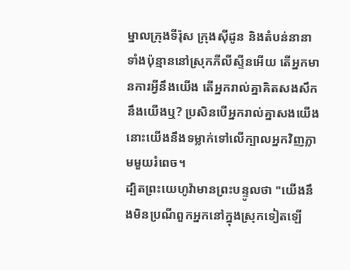ម្នាលក្រុងទីរ៉ុស ក្រុងស៊ីដូន និងតំបន់នានាទាំងប៉ុន្មាននៅស្រុកភីលីស្ទីនអើយ តើអ្នកមានការអ្វីនឹងយើង តើអ្នករាល់គ្នាគិតសងសឹកនឹងយើងឬ? ប្រសិនបើអ្នករាល់គ្នាសងយើង នោះយើងនឹងទម្លាក់ទៅលើក្បាលអ្នកវិញភ្លាមមួយរំពេច។
ដ្បិតព្រះយេហូវ៉ាមានព្រះបន្ទូលថា "យើងនឹងមិនប្រណីពួកអ្នកនៅក្នុងស្រុកទៀតឡើ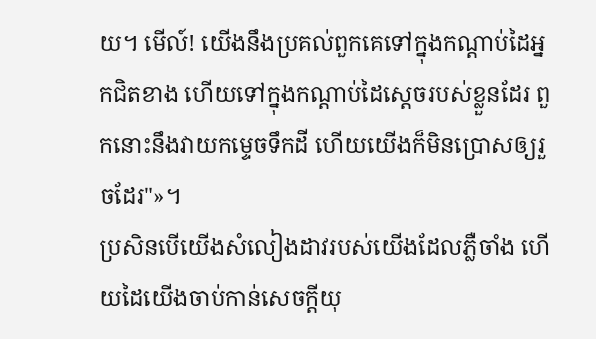យ។ មើល៍! យើងនឹងប្រគល់ពួកគេទៅក្នុងកណ្ដាប់ដៃអ្នកជិតខាង ហើយទៅក្នុងកណ្ដាប់ដៃស្តេចរបស់ខ្លួនដែរ ពួកនោះនឹងវាយកម្ទេចទឹកដី ហើយយើងក៏មិនប្រោសឲ្យរួចដែរ"»។
ប្រសិនបើយើងសំលៀងដាវរបស់យើងដែលភ្លឺចាំង ហើយដៃយើងចាប់កាន់សេចក្ដីយុ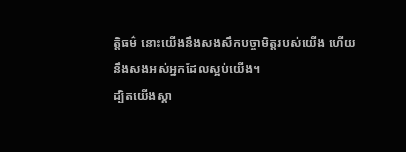ត្តិធម៌ នោះយើងនឹងសងសឹកបច្ចាមិត្តរបស់យើង ហើយនឹងសងអស់អ្នកដែលស្អប់យើង។
ដ្បិតយើងស្គា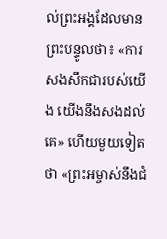ល់ព្រះអង្គដែលមានព្រះបន្ទូលថា៖ «ការសងសឹកជារបស់យើង យើងនឹងសងដល់គេ» ហើយមួយទៀតថា «ព្រះអម្ចាស់នឹងជំ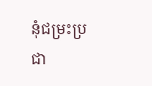នុំជម្រះប្រជា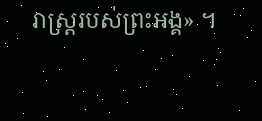រាស្ត្ររបស់ព្រះអង្គ» ។